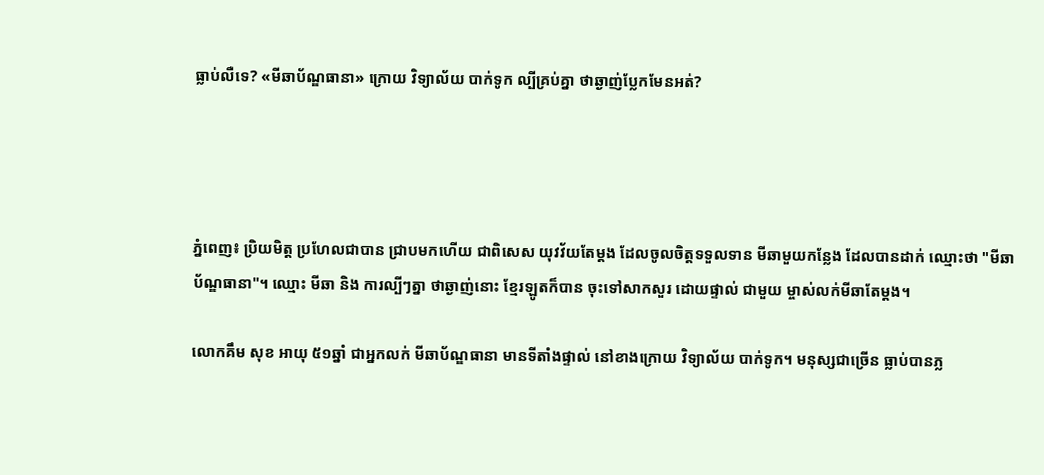ធ្លាប់លឺទេ? «មីឆាប័ណ្ឌធានា» ក្រោយ វិទ្យាល័យ បាក់ទូក ល្បីគ្រប់គ្នា ថាឆ្ងាញ់ប្លែកមែនអត់?




ភ្នំពេញ៖ ប្រិយមិត្ត ប្រហែលជាបាន ជ្រាបមកហើយ ជាពិសេស យុវវ័យតែម្តង ដែលចូលចិត្តទទួលទាន មីឆាមួយកន្លែង ដែលបានដាក់ ឈ្មោះថា "មីឆាប័ណ្ឌធានា"។ ឈ្មោះ មីឆា និង ការល្បីៗត្នា ថាឆ្ងាញ់នោះ ខ្មែរឡូតក៏បាន ចុះទៅសាកសួរ ដោយផ្ទាល់ ជាមួយ ម្ចាស់លក់មីឆាតែម្តង។

លោកគឹម សុខ អាយុ ៥១ឆ្នាំ ជាអ្នកលក់ មីឆាប័ណ្ឌធានា មានទីតាំងផ្ទាល់ នៅខាងក្រោយ វិទ្យាល័យ បាក់ទូក។ មនុស្សជាច្រើន ធ្លាប់បានភ្ល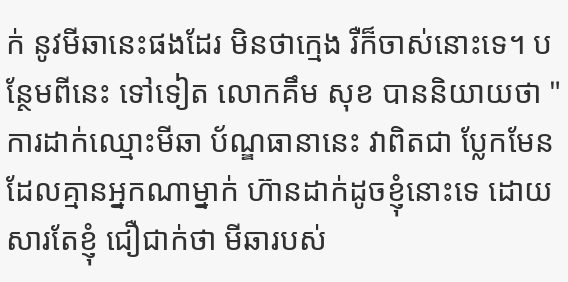ក់ នូវមីឆានេះផងដែរ មិនថាក្មេង រឺក៏ចាស់នោះទេ។ បន្ថែមពីនេះ ទៅទៀត លោកគឹម សុខ បាននិយាយថា "ការដាក់ឈ្មោះមីឆា ប័ណ្ឌធានានេះ វាពិតជា ប្លែកមែន ដែលគ្មានអ្នកណាម្នាក់ ហ៊ានដាក់ដូចខ្ញុំនោះទេ ដោយសារតែខ្ញុំ ជឿជាក់ថា មីឆារបស់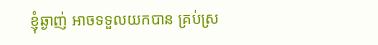ខ្ញុំឆ្ងាញ់ អាចទទួលយកបាន គ្រប់ស្រ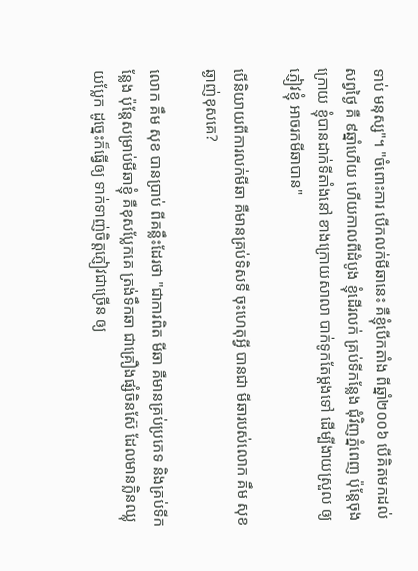ទាប់ មនុស្ស"។ "ចំពោះការ បើកលក់មីឆានេះ គឺខ្ញុំបើកតាំង ពីឆ្នាំ២០០៦ បើគិតមកដល់ សព្វថ្ងៃ គឺ ៩ឆ្នាំហើយ ហើយកាលពីដំបូង ខ្ញុំដើរលក់ គ្រប់ទីកន្លែង ជុំវិញភ្នំពេញ ប៉ុន្តែចុងក្រោយ ខ្ញុំបានដាក់ទីតាំងនៅ ខាងក្រោយសាលា បាក់ទូកតែម្តងទៅ ដើម្បីងាយស្រួល ឲ្យភ្ញៀវខ្ញុំ អាចរកមីឆាបាន"

បើនិយាយពីការលក់មីឆា គឺមានគ្រប់ទិសទី ចុះហេតុអ្វី បានជា មីឆារបស់លោក គឹម សុខ ឆ្ងាញ់ខុសគេ?

លោក គឹម សុខ បានប្រាប់ ពីគន្លឹះដែរថា "ជាការពិត មីឆា គឺមានគ្រប់ប្រភេទ និងគ្រប់ទីកន្លែង ប៉ុន្តែសម្រាប់មីឆាខ្ញុំ គឺខុសប្លែកគេ ត្រង់ទឹកឆា ជាគ្រឿងផ្សំចិនស៊ែ ដែលមានក្លិនឈ្លុយប្លែក ដូច្នេះក៏ធ្វើឲ្យ ទាក់ទាញ់ចិត្តភ្ញៀវជាច្រើន ឲ្យ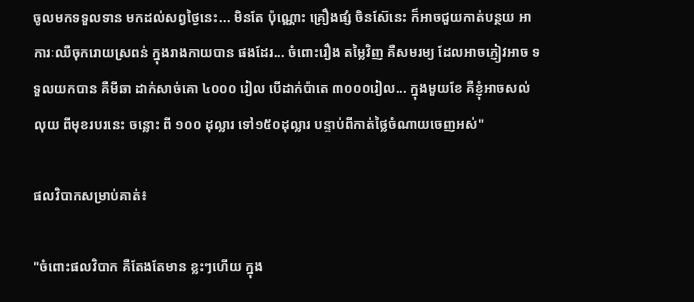ចូលមកទទួលទាន មកដល់សព្វថ្ងៃនេះ... មិនតែ ប៉ុណ្ណោះ គ្រឿងផ្សំ ចិនស៊ែនេះ ក៏អាចជួយកាត់បន្ថយ អាការៈឈឺចុករោយស្រពន់ ក្នុងរាងកាយបាន ផងដែរ... ចំពោះរឿង តម្លៃវិញ គឺសមរម្យ ដែលអាចភ្ញៀវអាច ទទួលយកបាន គឺមីឆា ដាក់សាច់គោ ៤០០០ រៀល បើដាក់ប៉ាតេ ៣០០០រៀល... ក្នុងមួយខែ គឺខ្ញុំអាចសល់លុយ ពីមុខរបរនេះ ចន្លោះ ពី ១០០ ដុល្លារ ទៅ១៥០ដុល្លារ បន្ទាប់ពីកាត់ថ្លៃចំណាយចេញអស់"

ផលវិបាកសម្រាប់គាត់៖

"ចំពោះផលវិបាក គឺតែងតែមាន ខ្លះៗហើយ ក្នុង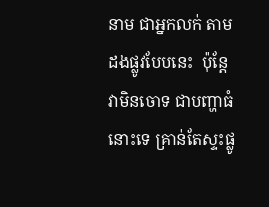នាម ជាអ្នកលក់ តាមដងផ្លូវបែបនេះ  ប៉ុន្តែវាមិនចោទ ជាបញ្ហាធំនោះទេ គ្រាន់តែស្ទះផ្លូ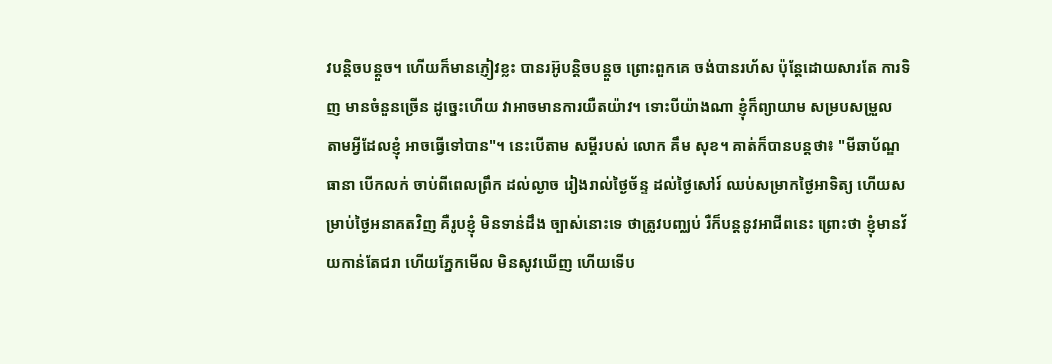វបន្តិចបន្តួច។ ហើយក៏មានភ្ញៀវខ្លះ បានរអ៊ូបន្តិចបន្តួច ព្រោះពួកគេ ចង់បានរហ័ស ប៉ុន្តែដោយសារតែ ការទិញ មានចំនួនច្រើន ដូច្នេះហើយ វាអាចមានការយឺតយ៉ាវ។ ទោះបីយ៉ាងណា ខ្ញុំក៏ព្យាយាម សម្របសម្រួល តាមអ្វីដែលខ្ញុំ អាចធ្វើទៅបាន"។ នេះបើតាម សម្តីរបស់ លោក គឹម សុខ។ គាត់ក៏បានបន្តថា៖ "មីឆាប័ណ្ឌធានា បើកលក់ ចាប់ពីពេលព្រឹក ដល់ល្ងាច រៀងរាល់ថ្ងៃច័ន្ទ ដល់ថ្ងៃសៅរ៍ ឈប់សម្រាកថ្ងៃអាទិត្យ ហើយសម្រាប់ថ្ងៃអនាគតវិញ គឺរូបខ្ញុំ មិនទាន់ដឹង ច្បាស់នោះទេ ថាត្រូវបញ្ឈប់ រឺក៏បន្តនូវអាជីពនេះ ព្រោះថា ខ្ញុំមានវ័យកាន់តែជរា ហើយភ្នែកមើល មិនសូវឃើញ ហើយទើប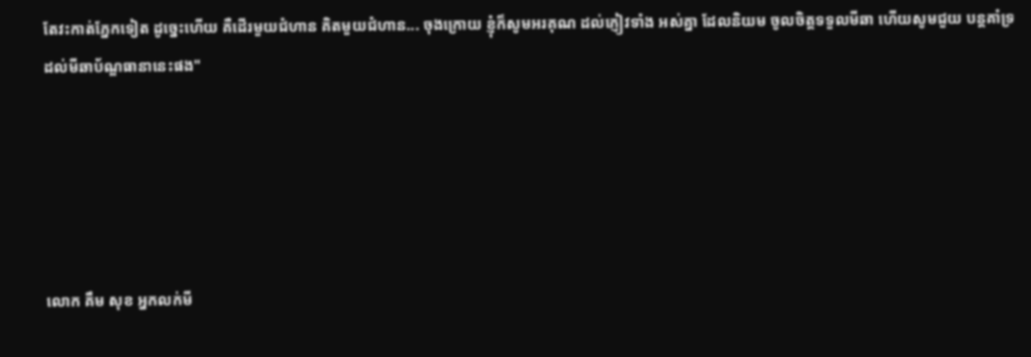តែវះកាត់ភ្នែកទៀត ដូច្នេះហើយ គឺដើរមួយជំហាន គិតមួយជំហាន... ចុងក្រោយ ខ្ញុំក៏សូមអរគុណ ដល់ភ្ញៀវទាំង អស់គ្នា ដែលនិយម ចូលចិត្តទទួលមីឆា ហើយសូមជួយ បន្តគាំទ្រ ដល់មីឆាប័ណ្ឌធានានេះផង"





លោក គឹម សុខ អ្នកលក់មី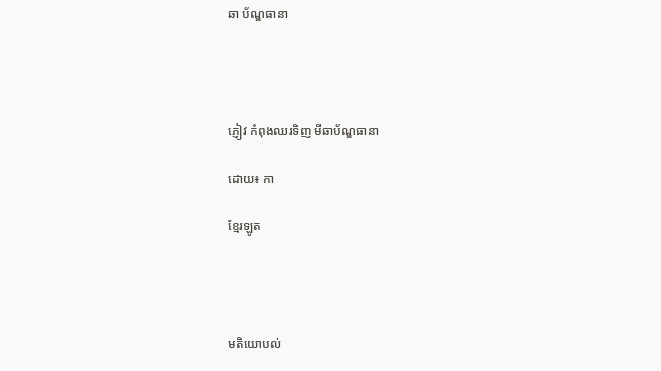ឆា ប័ណ្ឌធានា




ភ្ញៀវ កំពុងឈរទិញ មីឆាប័ណ្ឌធានា

ដោយ៖ កា

ខ្មែរឡូត




មតិយោបល់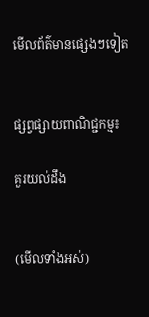មើលព័ត៌មានផ្សេងៗទៀត


ផ្សព្វផ្សាយពាណិជ្ជកម្ម៖

គួរយល់ដឹង


(មើលទាំងអស់)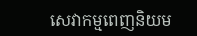សេវាកម្មពេញនិយម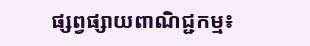ផ្សព្វផ្សាយពាណិជ្ជកម្ម៖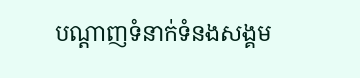បណ្តាញទំនាក់ទំនងសង្គម